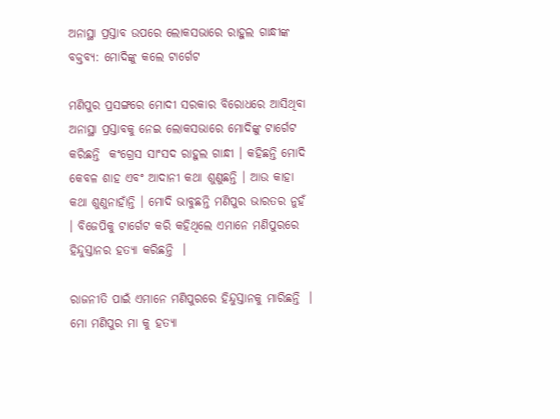ଅନାସ୍ଥା ପ୍ରସ୍ତାବ ଉପରେ ଲୋକସଭାରେ ରାହୁଲ ଗାନ୍ଧୀଙ୍କ ବକ୍ତବ୍ୟ: ମୋଦିଙ୍କୁ କଲେ ଟାର୍ଗେଟ

ମଣିପୁର ପ୍ରସଙ୍ଗରେ ମୋଦୀ ସରକାର ବିରୋଧରେ ଆସିଥିବା ଅନାସ୍ଥା ପ୍ରସ୍ତାବକୁ ନେଇ ଲୋକସଭାରେ ମୋଦିଙ୍କୁ ଟାର୍ଗେଟ କରିଛନ୍ତି  କଂଗ୍ରେସ ସାଂସଦ ରାହୁଲ ଗାନ୍ଧୀ । କହିଛନ୍ତି ମୋଦି କେବଳ ଶାହ ଏବଂ ଆଦାନୀ କଥା ଶୁଣୁଛନ୍ତି । ଆଉ କାହା କଥା ଶୁଣୁନାହାଁନ୍ତି । ମୋଦି ଭାବୁଛନ୍ତି ମଣିପୁର ଭାରତର ନୁହଁ  । ବିଜେପିକୁ ଟାର୍ଗେଟ କରି କହିଥିଲେ ଏମାନେ ମଣିପୁରରେ ହିନ୍ଦୁସ୍ତାନର ହତ୍ୟା କରିଛନ୍ତି  ।

ରାଜନୀତି ପାଇଁ ଏମାନେ ମଣିପୁରରେ ହିନ୍ଦୁସ୍ତାନକୁ ମାରିଛନ୍ତି  । ମୋ ମଣିପୁର ମା କୁ ହତ୍ୟା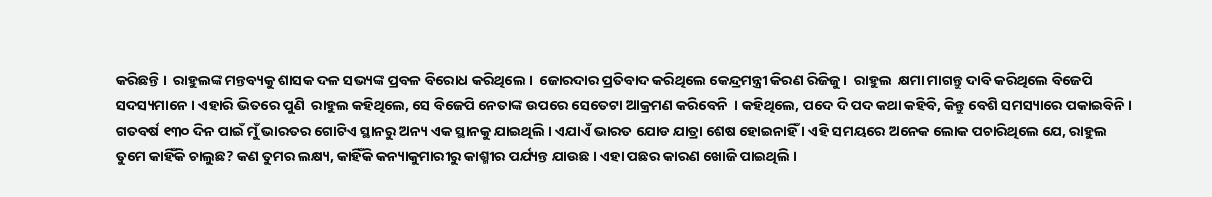କରିଛନ୍ତି ।  ରାହୁଲଙ୍କ ମନ୍ତବ୍ୟକୁ ଶାସକ ଦଳ ସଭ୍ୟଙ୍କ ପ୍ରବଳ ବିରୋଧ କରିଥିଲେ ।  ଜୋରଦାର ପ୍ରତିବାଦ କରିଥିଲେ କେନ୍ଦ୍ରମନ୍ତ୍ରୀ କିରଣ ରିଜିଜୁ ।  ରାହୁଲ  କ୍ଷମା ମାଗନ୍ତୁ ଦାବି କରିଥିଲେ ବିଜେପି ସଦସ୍ୟମାନେ । ଏହାରି ଭିତରେ ପୁଣି  ରାହୁଲ କହିଥିଲେ, ସେ ବିଜେପି ନେତାଙ୍କ ଉପରେ ସେତେଟା ଆକ୍ରମଣ କରିବେନି  । କହିଥିଲେ, ପଦେ ଦି ପଦ କଥା କହିବି, କିନ୍ତୁ ବେଶି ସମସ୍ୟାରେ ପକାଇବିନି । ଗତବର୍ଷ ୧୩୦ ଦିନ ପାଇଁ ମୁଁ ଭାରତର ଗୋଟିଏ ସ୍ଥାନରୁ ଅନ୍ୟ ଏକ ସ୍ଥାନକୁ ଯାଇଥିଲି । ଏଯାଏଁ ଭାରତ ଯୋଡ ଯାତ୍ରା ଶେଷ ହୋଇନାହିଁ । ଏହି ସମୟରେ ଅନେକ ଲୋକ ପଚାରିଥିଲେ ଯେ, ରାହୁଲ ତୁମେ କାହିଁକି ଚାଲୁଛ? କଣ ତୁମର ଲକ୍ଷ୍ୟ, କାହିଁକି କନ୍ୟାକୁମାରୀରୁ କାଶ୍ମୀର ପର୍ଯ୍ୟନ୍ତ ଯାଉଛ । ଏହା ପଛର କାରଣ ଖୋଜି ପାଇଥିଲି ।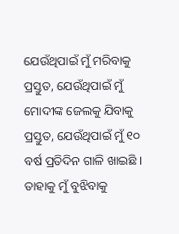ଯେଉଁଥିପାଇଁ ମୁଁ ମରିବାକୁ ପ୍ରସ୍ତୁତ, ଯେଉଁଥିପାଇଁ ମୁଁ ମୋଦୀଙ୍କ ଜେଲକୁ ଯିବାକୁ ପ୍ରସ୍ତୁତ, ଯେଉଁଥିପାଇଁ ମୁଁ ୧୦ ବର୍ଷ ପ୍ରତିଦିନ ଗାଳି ଖାଇଛି । ତାହାକୁ ମୁଁ ବୁଝିବାକୁ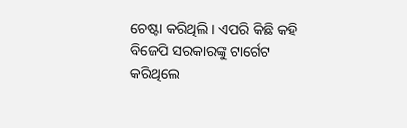ଚେଷ୍ଟା କରିଥିଲି । ଏପରି କିଛି କହି ବିଜେପି ସରକାରଙ୍କୁ ଟାର୍ଗେଟ କରିଥିଲେ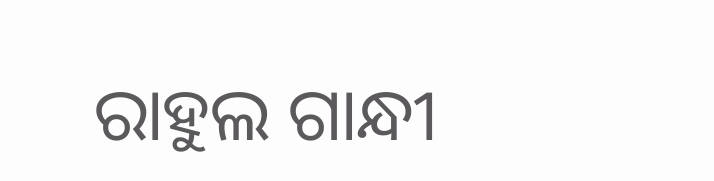ରାହୁଲ ଗାନ୍ଧୀ